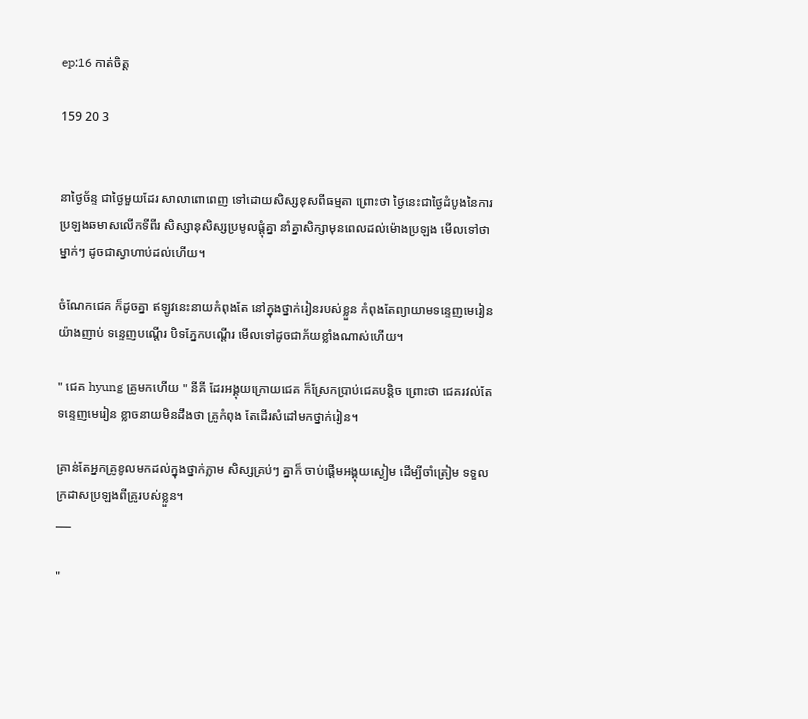ep:16 កាត់ចិត្ត

159 20 3


នាថ្ងៃច័ន្ទ ជាថ្ងៃមួយដែរ សាលាពោពេញ ទៅដោយសិស្សខុសពីធម្មតា ព្រោះថា ថ្ងៃនេះជាថ្ងៃដំបូងនៃការប្រឡងឆមាសលើកទីពីរ សិស្សានុសិស្សប្រមូលផ្តុំគ្នា នាំគ្នាសិក្សាមុនពេលដល់ម៉ោងប្រឡង មើលទៅថាម្នាក់ៗ ដូចជាស្វាហាប់ដល់ហើយ។

ចំណែកជេគ ក៏ដូចគ្នា ឥឡូវនេះនាយកំពុងតែ នៅក្នុងថ្នាក់រៀនរបស់ខ្លួន កំពុងតែព្យាយាមទន្ទេញមេរៀនយ៉ាងញាប់ ទន្ទេញបណ្ដើរ បិទភ្នែកបណ្ដើរ មើលទៅដូចជាភ័យខ្លាំងណាស់ហើយ។

" ជេគ hyung គ្រូមកហើយ " នីគី ដែរអង្គុយក្រោយជេគ ក៏ស្រែកប្រាប់ជេគបន្តិច ព្រោះថា ជេគរវល់តែទន្ទេញមេរៀន ខ្លាចនាយមិនដឹងថា គ្រូកំពុង តែដើរសំដៅមកថ្នាក់រៀន។

គ្រាន់តែអ្នកគ្រូខូលមកដល់ក្នុងថ្នាក់ភ្លាម សិស្សគ្រប់ៗ គ្នាក៏ ចាប់ផ្ដើមអង្គុយស្ងៀម ដើម្បីចាំត្រៀម ទទួលក្រដាសប្រឡងពីគ្រូរបស់ខ្លួន។
___

"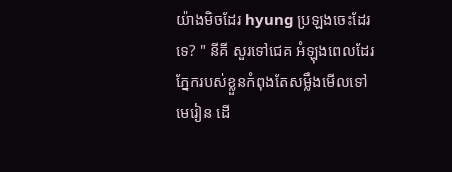យ៉ាងមិចដែរ hyung ប្រឡងចេះដែរទេ? " នីគី សួរទៅជេគ អំឡុងពេលដែរ ភ្នែករបស់ខ្លួនកំពុងតែសម្លឹងមើលទៅមេរៀន ដើ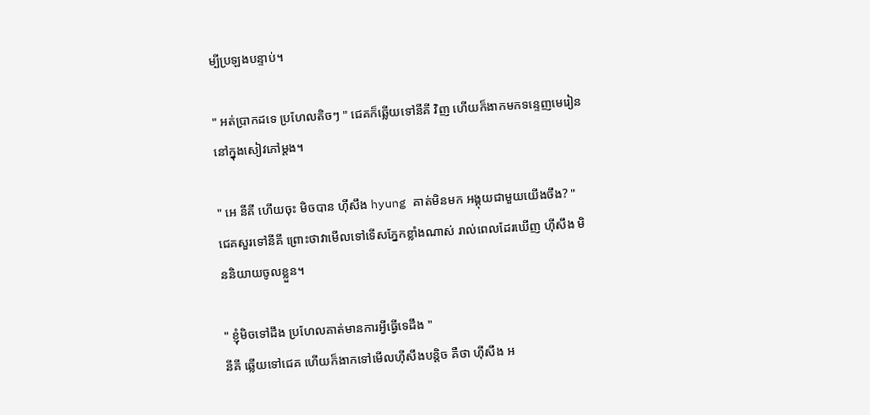ម្បីប្រឡងបន្ទាប់។

" អត់ប្រាកដទេ ប្រហែលតិចៗ " ជេគក៏ឆ្លើយទៅនីគី វិញ ហើយក៏ងាកមកទន្ទេញមេរៀននៅក្នុងសៀវភៅម្ដង។

" អេ នីគី ហើយចុះ មិចបាន ហុីសឹង hyung គាត់មិនមក អង្គុយជាមួយយើងចឹង? " ជេគសួរទៅនីគី ព្រោះថាវាមើលទៅទើសភ្នែកខ្លាំងណាស់ រាល់ពេលដែរឃើញ ហុីសឹង មិននិយាយចូលខ្លួន។

" ខ្ញុំមិចទៅដឹង ប្រហែលគាត់មានការអ្វីធ្វើទេដឹង "
នីគី ឆ្លើយទៅជេគ ហើយក៏ងាកទៅមើលហុីសឹងបន្តិច គឺថា ហុីសឹង អ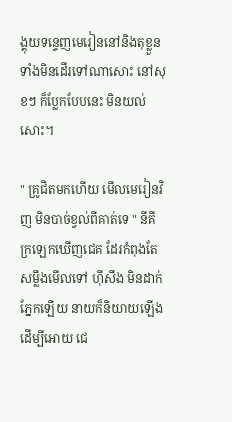ង្គុយទន្ទេញមេរៀននៅនិងតុខ្លួន ទាំងមិនដើរទៅណាសោះ នៅសុខៗ ក៏ប្លែកបែបនេះ មិនយល់សោះ។

" គ្រូជិតមកហើយ មើលមេរៀនវិញ មិនបាច់ខ្វល់ពីគាត់ទេ " នីគី ក្រឡេកឃើញជេគ ដែរកំពុងតែ សម្លឹងមើលទៅ ហុីសឹង មិនដាក់ភ្នែកឡើយ នាយក៏និយាយឡើង ដើម្បីអោយ ជេ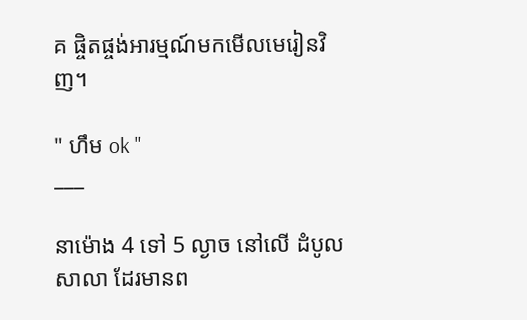គ ផ្ចិតផ្ចង់អារម្មណ៍មកមើលមេរៀនវិញ។

" ហឹម ok "
___

នាម៉ោង 4 ទៅ 5 ល្ងាច នៅលើ ដំបូលសាលា ដែរមានព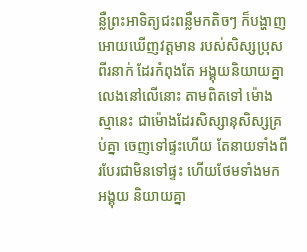ន្លឺព្រះអាទិត្យជះពន្លឺមកតិចៗ ក៏បង្ហាញអោយឃើញវត្តមាន របស់សិស្សប្រុសពីរនាក់ ដែរកំពុងតែ អង្គុយនិយាយគ្នាលេងនៅលើនោះ តាមពិតទៅ ម៉ោងស្មានេះ ជាម៉ោងដែរសិស្សានុសិស្សគ្រប់គ្នា ចេញទៅផ្ទះហើយ តែនាយទាំងពីរបែរជាមិនទៅផ្ទះ ហើយថែមទាំងមកអង្គុយ និយាយគ្នា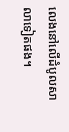លេងនៅលើដំបូលសាលាទៀតផង។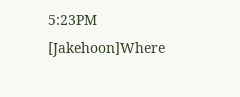5:23PM [Jakehoon]Where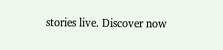stories live. Discover now